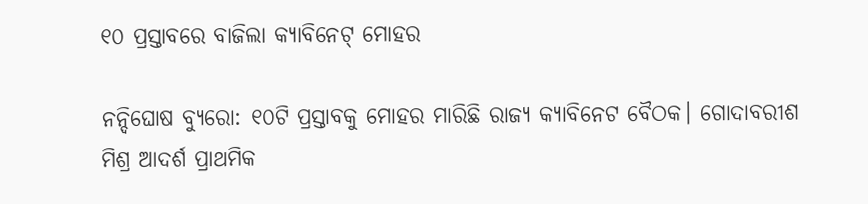୧୦ ପ୍ରସ୍ତାବରେ ବାଜିଲା କ୍ୟାବିନେଟ୍ ମୋହର

ନନ୍ଦିଘୋଷ ବ୍ୟୁରୋ: ୧୦ଟି ପ୍ରସ୍ତାବକୁ ମୋହର ମାରିଛି ରାଜ୍ୟ କ୍ୟାବିନେଟ ବୈଠକ। ଗୋଦାବରୀଶ ମିଶ୍ର ଆଦର୍ଶ ପ୍ରାଥମିକ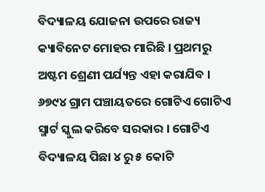ବିଦ୍ୟାଳୟ ଯୋଜନା ଉପରେ ରାଜ୍ୟ କ୍ୟାବିନେଟ ମୋହର ମାରିଛି । ପ୍ରଥମରୁ ଅଷ୍ଟମ ଶ୍ରେଣୀ ପର୍ଯ୍ୟନ୍ତ ଏହା କରାଯିବ । ୬୭୯୪ ଗ୍ରାମ ପଞ୍ଚାୟତରେ ଗୋଟିଏ ଗୋଟିଏ ସ୍ମାର୍ଟ ସ୍କୁଲ କରିବେ ସରକାର । ଗୋଟିଏ ବିଦ୍ୟାଳୟ ପିଛା ୪ ରୁ ୫ କୋଟି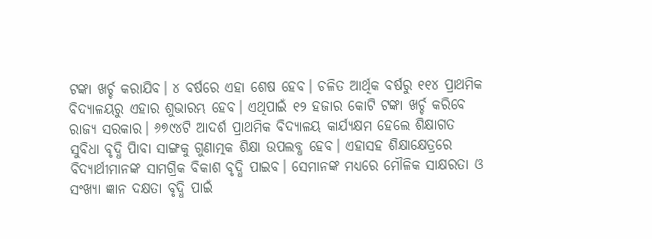ଟଙ୍କା ଖର୍ଚ୍ଚ କରାଯିବ। ୪ ବର୍ଷରେ ଏହା ଶେଷ ହେବ। ଚଳିତ ଆର୍ଥିକ ବର୍ଷରୁ ୧୧୪ ପ୍ରାଥମିକ ବିଦ୍ୟାଳୟରୁ ଏହାର ଶୁଭାରମ୍ଭ ହେବ। ଏଥିପାଇଁ ୧୨ ହଜାର କୋଟି ଟଙ୍କା ଖର୍ଚ୍ଚ କରିବେ ରାଜ୍ୟ ସରକାର। ୬୭୯୪ଟି ଆଦର୍ଶ ପ୍ରାଥମିକ ବିଦ୍ୟାଳୟ କାର୍ଯ୍ୟକ୍ଷମ ହେଲେ ଶିକ୍ଷାଗତ ସୁବିଧା ବୃଦ୍ଧି ପାିବା ସାଙ୍ଗକୁ ଗୁଣାତ୍ମକ ଶିକ୍ଷା ଉପଲବ୍ଧ ହେବ। ଏହାସହ ଶିକ୍ଷାକ୍ଷେତ୍ରରେ ବିଦ୍ୟାର୍ଥୀମାନଙ୍କ ସାମଗ୍ରିକ ବିକାଶ ବୃଦ୍ଧି ପାଇବ। ସେମାନଙ୍କ ମଧ୍ୟରେ ମୌଳିକ ସାକ୍ଷରତା ଓ ସଂଖ୍ୟା ଜ୍ଞାନ ଦକ୍ଷତା ବୃଦ୍ଧି ପାଇଁ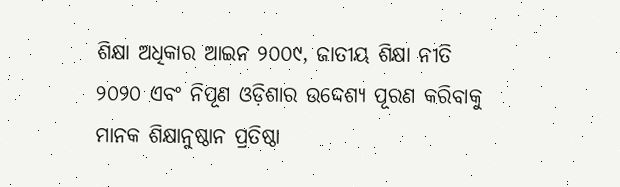ଶିକ୍ଷା ଅଧିକାର ଆଇନ ୨୦୦୯, ଜାତୀୟ ଶିକ୍ଷା ନୀତି ୨୦୨୦ ଏବଂ ନିପୂଣ ଓଡ଼ିଶାର ଉଦ୍ଦେଶ୍ୟ ପୂରଣ କରିବାକୁ ମାନକ ଶିକ୍ଷାନୁଷ୍ଠାନ ପ୍ରତିଷ୍ଠା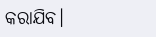କରାଯିବ।